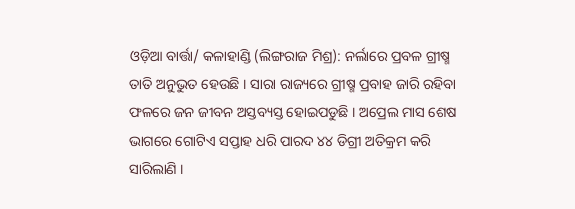ଓଡ଼ିଆ ବାର୍ତ୍ତା/ କଳାହାଣ୍ଡି (ଲିଙ୍ଗରାଜ ମିଶ୍ର): ନର୍ଲାରେ ପ୍ରବଳ ଗ୍ରୀଷ୍ମ ତାତି ଅନୁଭୁତ ହେଉଛି । ସାରା ରାଜ୍ୟରେ ଗ୍ରୀଷ୍ମ ପ୍ରବାହ ଜାରି ରହିବା ଫଳରେ ଜନ ଜୀବନ ଅସ୍ତବ୍ୟସ୍ତ ହୋଇପଡୁଛି । ଅପ୍ରେଲ ମାସ ଶେଷ ଭାଗରେ ଗୋଟିଏ ସପ୍ତାହ ଧରି ପାରଦ ୪୪ ଡିଗ୍ରୀ ଅତିକ୍ରମ କରି ସାରିଲାଣି ।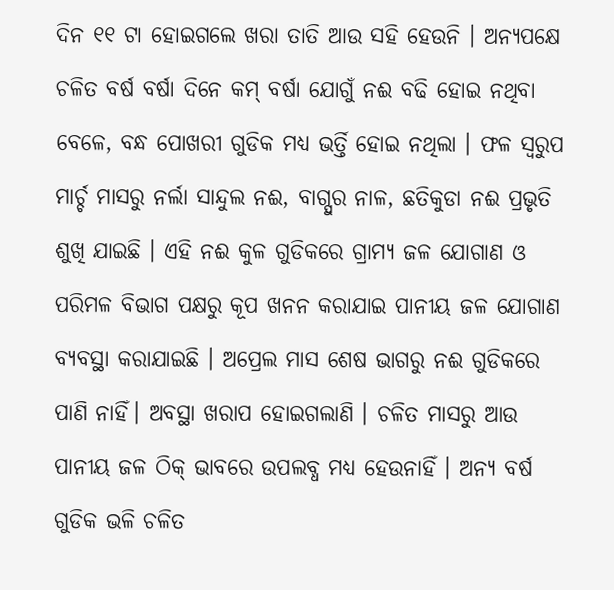ଦିନ ୧୧ ଟା ହୋଇଗଲେ ଖରା ତାତି ଆଉ ସହି ହେଉନି । ଅନ୍ୟପକ୍ଷେ ଚଳିତ ବର୍ଷ ବର୍ଷା ଦିନେ କମ୍ ବର୍ଷା ଯୋଗୁଁ ନଈ ବଢି ହୋଇ ନଥିବା ବେଳେ, ବନ୍ଧ ପୋଖରୀ ଗୁଡିକ ମଧ୍ୟ ଭର୍ତ୍ତି ହୋଇ ନଥିଲା । ଫଳ ସ୍ୱରୁପ ମାର୍ଚ୍ଚ ମାସରୁ ନର୍ଲା ସାନ୍ଦୁଲ ନଈ, ବାଗ୍ପୁର ନାଳ, ଛତିକୁଡା ନଈ ପ୍ରଭୃତି ଶୁଖି ଯାଇଛି । ଏହି ନଈ କୁଳ ଗୁଡିକରେ ଗ୍ରାମ୍ୟ ଜଳ ଯୋଗାଣ ଓ ପରିମଳ ବିଭାଗ ପକ୍ଷରୁ କୂପ ଖନନ କରାଯାଇ ପାନୀୟ ଜଳ ଯୋଗାଣ ବ୍ୟବସ୍ଥା କରାଯାଇଛି । ଅପ୍ରେଲ ମାସ ଶେଷ ଭାଗରୁ ନଈ ଗୁଡିକରେ ପାଣି ନାହିଁ। ଅବସ୍ଥା ଖରାପ ହୋଇଗଲାଣି । ଚଳିତ ମାସରୁ ଆଉ ପାନୀୟ ଜଳ ଠିକ୍ ଭାବରେ ଉପଲବ୍ଧ ମଧ୍ୟ ହେଉନାହିଁ । ଅନ୍ୟ ବର୍ଷ ଗୁଡିକ ଭଳି ଚଳିତ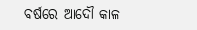ବର୍ଷରେ ଆଦୌ କାଳ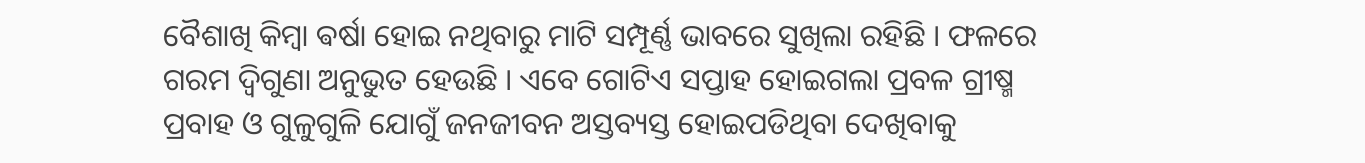ବୈଶାଖି କିମ୍ବା ଵର୍ଷା ହୋଇ ନଥିବାରୁ ମାଟି ସମ୍ପୂର୍ଣ୍ଣ ଭାବରେ ସୁଖିଲା ରହିଛି । ଫଳରେ ଗରମ ଦ୍ୱିଗୁଣା ଅନୁଭୁତ ହେଉଛି । ଏବେ ଗୋଟିଏ ସପ୍ତାହ ହୋଇଗଲା ପ୍ରବଳ ଗ୍ରୀଷ୍ମ ପ୍ରବାହ ଓ ଗୁଳୁଗୁଳି ଯୋଗୁଁ ଜନଜୀବନ ଅସ୍ତବ୍ୟସ୍ତ ହୋଇପଡିଥିବା ଦେଖିବାକୁ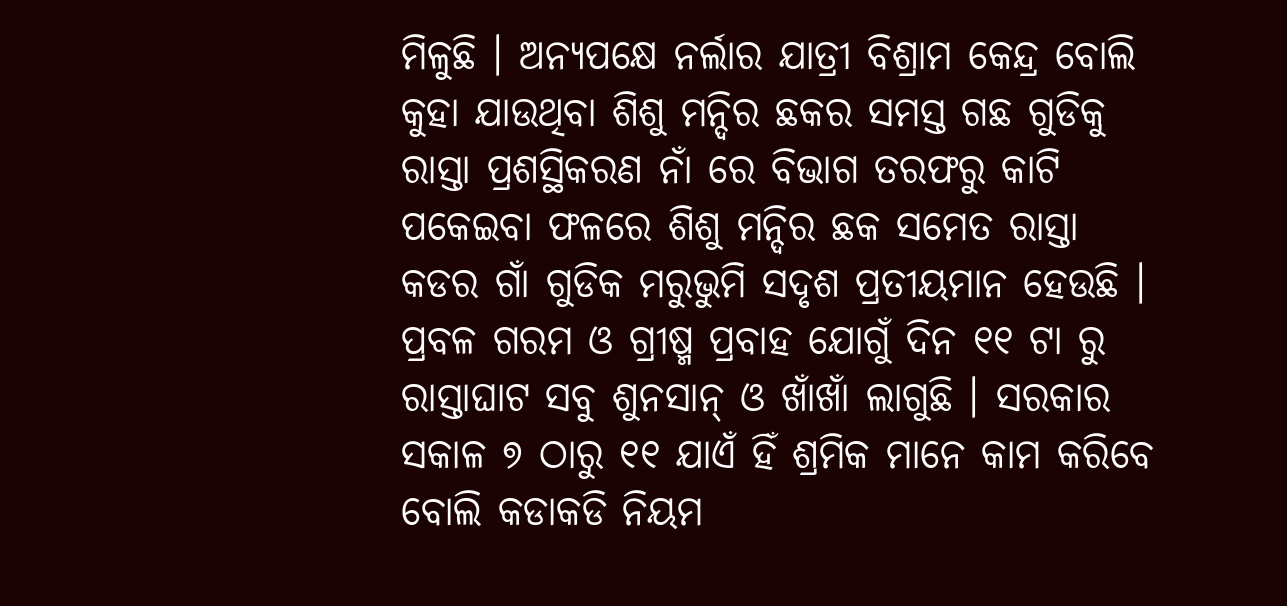ମିଳୁଛି । ଅନ୍ୟପକ୍ଷେ ନର୍ଲାର ଯାତ୍ରୀ ବିଶ୍ରାମ କେନ୍ଦ୍ର ବୋଲି କୁହା ଯାଉଥିବା ଶିଶୁ ମନ୍ଦିର ଛକର ସମସ୍ତ ଗଛ ଗୁଡିକୁ ରାସ୍ତା ପ୍ରଶସ୍ଥିକରଣ ନାଁ ରେ ବିଭାଗ ତରଫରୁ କାଟି ପକେଇବା ଫଳରେ ଶିଶୁ ମନ୍ଦିର ଛକ ସମେତ ରାସ୍ତା କଡର ଗାଁ ଗୁଡିକ ମରୁଭୁମି ସଦୃଶ ପ୍ରତୀୟମାନ ହେଉଛି । ପ୍ରବଳ ଗରମ ଓ ଗ୍ରୀଷ୍ମ ପ୍ରବାହ ଯୋଗୁଁ ଦିନ ୧୧ ଟା ରୁ ରାସ୍ତାଘାଟ ସବୁ ଶୁନସାନ୍ ଓ ଖାଁଖାଁ ଲାଗୁଛି । ସରକାର ସକାଳ ୭ ଠାରୁ ୧୧ ଯାଏଁ ହିଁ ଶ୍ରମିକ ମାନେ କାମ କରିବେ ବୋଲି କଡାକଡି ନିୟମ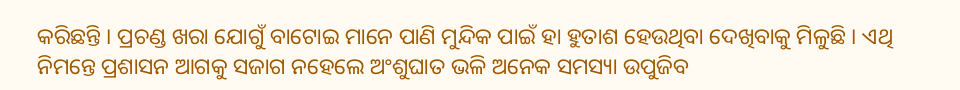କରିଛନ୍ତି । ପ୍ରଚଣ୍ଡ ଖରା ଯୋଗୁଁ ବାଟୋଇ ମାନେ ପାଣି ମୁନ୍ଦିକ ପାଇଁ ହା ହୁତାଶ ହେଉଥିବା ଦେଖିବାକୁ ମିଳୁଛି । ଏଥି ନିମନ୍ତେ ପ୍ରଶାସନ ଆଗକୁ ସଜାଗ ନହେଲେ ଅଂଶୁଘାତ ଭଳି ଅନେକ ସମସ୍ୟା ଉପୁଜିବ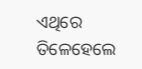ଏଥିରେ ତିଳେହେଲେ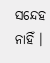ସନ୍ଦେହ ନାହିଁ ।